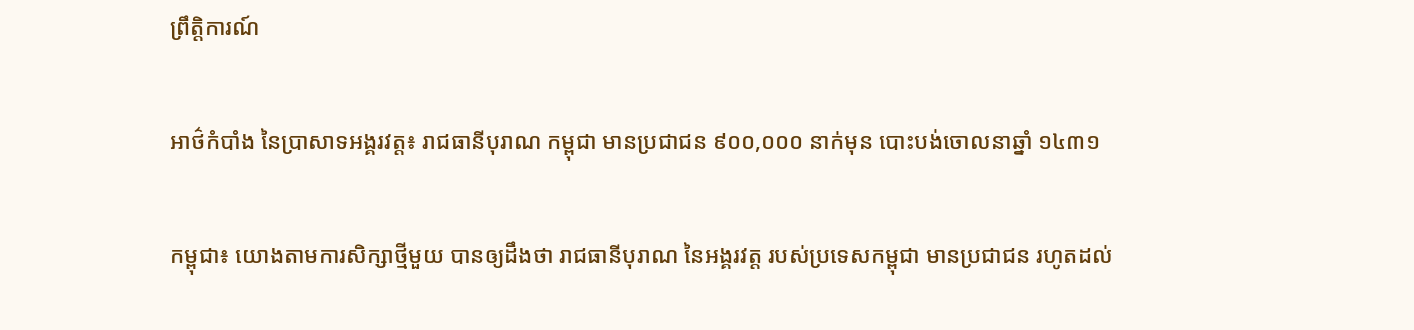ព្រឹត្តិការណ៍

អាថ៌កំបាំង នៃប្រាសាទអង្គរវត្ត៖ រាជធានីបុរាណ កម្ពុជា មានប្រជាជន ៩០០,០០០ នាក់មុន បោះបង់ចោលនាឆ្នាំ ១៤៣១

កម្ពុជា៖ យោងតាមការសិក្សាថ្មីមួយ បានឲ្យដឹងថា រាជធានីបុរាណ នៃអង្គរវត្ត របស់ប្រទេសកម្ពុជា មានប្រជាជន រហូតដល់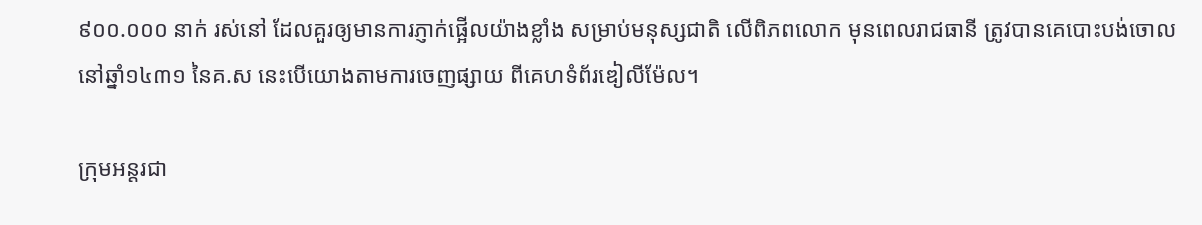៩០០.០០០ នាក់ រស់នៅ ដែលគួរឲ្យមានការភ្ញាក់ផ្អើលយ៉ាងខ្លាំង សម្រាប់មនុស្សជាតិ លើពិភពលោក មុនពេលរាជធានី ត្រូវបានគេបោះបង់ចោល នៅឆ្នាំ១៤៣១ នៃគ.ស នេះបើយោងតាមការចេញផ្សាយ ពីគេហទំព័រឌៀលីម៉ែល។

ក្រុមអន្ដរជា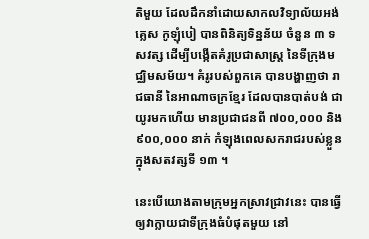តិមួយ ដែលដឹកនាំដោយសាកលវិទ្យាល័យអង់គ្លេស កូឡុំបៀ បានពិនិត្យទិន្នន័យ ចំនួន ៣ ទសវត្ស ដើម្បីបង្កើតគំរូប្រជាសាស្ត្រ នៃទីក្រុងមជ្ឈិមសម័យ។ គំរូរបស់ពួកគេ បានបង្ហាញថា រាជធានី នៃអាណាចក្រខ្មែរ ដែលបានបាត់បង់ ជាយូរមកហើយ មានប្រជាជនពី ៧០០,០០០ និង ៩០០,០០០ នាក់ កំឡុងពេលសករាជរបស់ខ្លួន ក្នុងសតវត្សទី ១៣ ។

នេះបើយោងតាមក្រុមអ្នកស្រាវជ្រាវនេះ បានធ្វើឲ្យវាក្លាយជាទីក្រុងធំបំផុតមួយ នៅ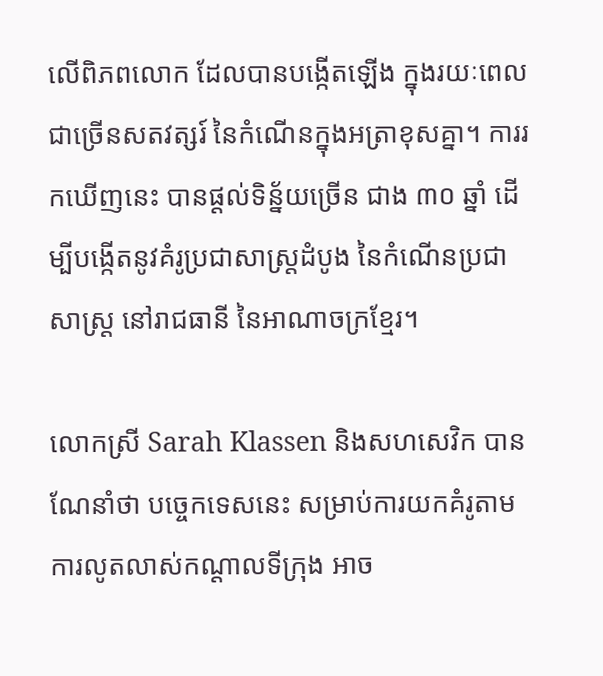លើពិភពលោក ដែលបានបង្កើតឡើង ក្នុងរយៈពេលជាច្រើនសតវត្សរ៍ នៃកំណើនក្នុងអត្រាខុសគ្នា។ ការរកឃើញនេះ បានផ្តល់ទិន្ន័យច្រើន ជាង ៣០ ឆ្នាំ ដើម្បីបង្កើតនូវគំរូប្រជាសាស្រ្តដំបូង នៃកំណើនប្រជាសាស្រ្ត នៅរាជធានី នៃអាណាចក្រខ្មែរ។

លោកស្រី Sarah Klassen និងសហសេវិក បានណែនាំថា បច្ចេកទេសនេះ សម្រាប់ការយកគំរូតាម ការលូតលាស់កណ្តាលទីក្រុង អាច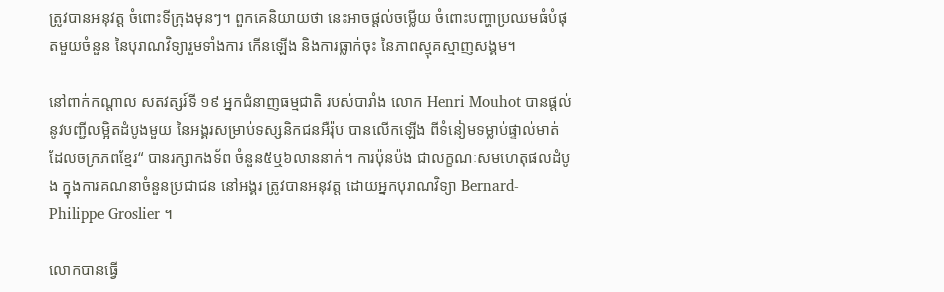ត្រូវបានអនុវត្ត ចំពោះទីក្រុងមុនៗ។ ពួកគេនិយាយថា នេះអាចផ្តល់ចម្លើយ ចំពោះបញ្ហាប្រឈមធំបំផុតមួយចំនួន នៃបុរាណវិទ្យារួមទាំងការ កើនឡើង និងការធ្លាក់ចុះ នៃភាពស្មុគស្មាញសង្គម។

នៅពាក់កណ្តាល សតវត្សរ៍ទី ១៩ អ្នកជំនាញធម្មជាតិ របស់បារាំង លោក Henri Mouhot បានផ្តល់នូវបញ្ជីលម្អិតដំបូងមួយ នៃអង្គរសម្រាប់ទស្សនិកជនអឺរ៉ុប បានលើកឡើង ពីទំនៀមទម្លាប់ផ្ទាល់មាត់ ដែលចក្រភពខ្មែរ“ បានរក្សាកងទ័ព ចំនួន៥ឬ៦លាននាក់។ ការប៉ុនប៉ង ជាលក្ខណៈសមហេតុផលដំបូង ក្នុងការគណនាចំនួនប្រជាជន នៅអង្គរ ត្រូវបានអនុវត្ត ដោយអ្នកបុរាណវិទ្យា Bernard-Philippe Groslier ។

លោកបានធ្វើ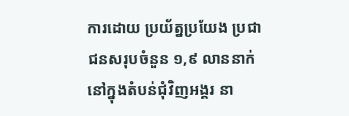ការដោយ ប្រយ័ត្នប្រយែង ប្រជាជនសរុបចំនួន ១,៩ លាននាក់ នៅក្នុងតំបន់ជុំវិញអង្គរ នា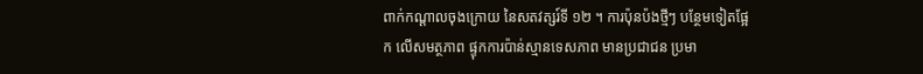ពាក់កណ្តាលចុងក្រោយ នៃសតវត្សរ៍ទី ១២ ។ ការប៉ុនប៉ងថ្មីៗ បន្ថែមទៀតផ្អែក លើសមត្ថភាព ផ្ទុកការប៉ាន់ស្មានទេសភាព មានប្រជាជន ប្រមា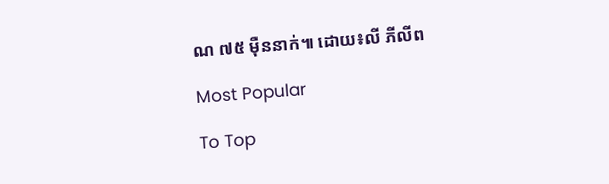ណ ៧៥ ម៉ឺននាក់៕ ដោយ៖លី ភីលីព

Most Popular

To Top